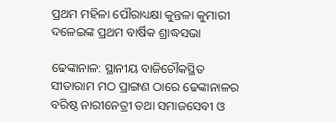ପ୍ରଥମ ମହିଳା ପୌରାଧ୍ୟକ୍ଷା କୁନ୍ତଳା କୁମାରୀ ଦଳେଇଙ୍କ ପ୍ରଥମ ବାର୍ଷିକ ଶ୍ରାଦ୍ଧସଭା

ଢେଙ୍କାନାଳ: ସ୍ଥାନୀୟ ବାଜିଚୌକସ୍ଥିତ ସୀତାରାମ ମଠ ପ୍ରାଙ୍ଗଣ ଠାରେ ଢେଙ୍କାନାଳର ବରିଷ୍ଠ ନାରୀନେତ୍ରୀ ତଥା ସମାଜସେବୀ ଓ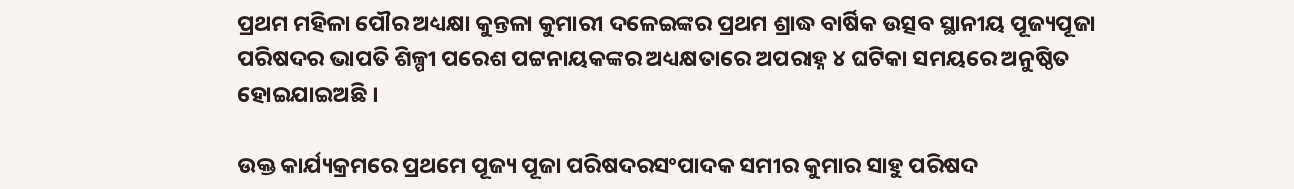ପ୍ରଥମ ମହିଳା ପୌର ଅଧ୍ୟକ୍ଷା କୁନ୍ତଳା କୁମାରୀ ଦଳେଇଙ୍କର ପ୍ରଥମ ଶ୍ରାଦ୍ଧ ବାର୍ଷିକ ଉତ୍ସବ ସ୍ଥାନୀୟ ପୂଜ୍ୟପୂଜା ପରିଷଦର ଭାପତି ଶିଳ୍ପୀ ପରେଶ ପଟ୍ଟନାୟକଙ୍କର ଅଧ୍ୟକ୍ଷତାରେ ଅପରାହ୍ନ ୪ ଘଟିକା ସମୟରେ ଅନୁଷ୍ଠିତ ହୋଇଯାଇଅଛି ।

ଉକ୍ତ କାର୍ଯ୍ୟକ୍ରମରେ ପ୍ରଥମେ ପୂଜ୍ୟ ପୂଜା ପରିଷଦରସଂପାଦକ ସମୀର କୁମାର ସାହୁ ପରିଷଦ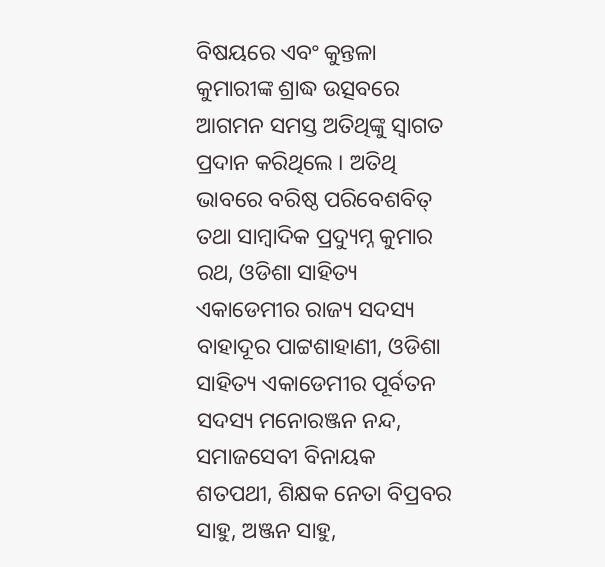ବିଷୟରେ ଏବଂ କୁନ୍ତଳା କୁମାରୀଙ୍କ ଶ୍ରାଦ୍ଧ ଉତ୍ସବରେ ଆଗମନ ସମସ୍ତ ଅତିଥିଙ୍କୁ ସ୍ୱାଗତ ପ୍ରଦାନ କରିଥିଲେ । ଅତିଥି ଭାବରେ ବରିଷ୍ଠ ପରିବେଶବିତ୍ ତଥା ସାମ୍ବାଦିକ ପ୍ରଦ୍ୟୁମ୍ନ କୁମାର ରଥ, ଓଡିଶା ସାହିତ୍ୟ ଏକାଡେମୀର ରାଜ୍ୟ ସଦସ୍ୟ ବାହାଦୂର ପାଟ୍ଟଶାହାଣୀ, ଓଡିଶା ସାହିତ୍ୟ ଏକାଡେମୀର ପୂର୍ବତନ ସଦସ୍ୟ ମନୋରଞ୍ଜନ ନନ୍ଦ, ସମାଜସେବୀ ବିନାୟକ ଶତପଥୀ, ଶିକ୍ଷକ ନେତା ବିପ୍ରବର ସାହୁ, ଅଞ୍ଜନ ସାହୁ,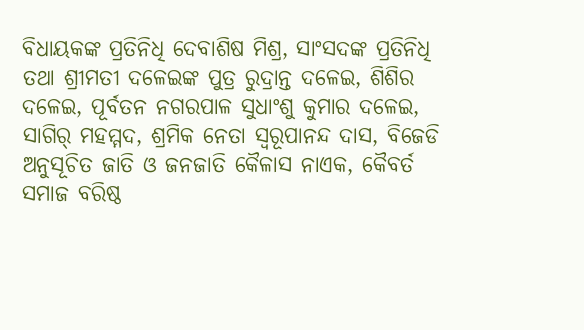ବିଧାୟକଙ୍କ ପ୍ରତିନିଧି ଦେବାଶିଷ ମିଶ୍ର, ସାଂସଦଙ୍କ ପ୍ରତିନିଧି ତଥା ଶ୍ରୀମତୀ ଦଳେଇଙ୍କ ପୁତ୍ର ରୁଦ୍ରାନ୍ତ ଦଳେଇ, ଶିଶିର ଦଳେଇ, ପୂର୍ବତନ ନଗରପାଳ ସୁଧାଂଶୁ କୁମାର ଦଳେଇ,  ସାଗିର୍ ମହମ୍ମଦ, ଶ୍ରମିକ ନେତା ସ୍ୱରୂପାନନ୍ଦ ଦାସ, ବିଜେଡି ଅନୁସୂଚିତ ଜାତି ଓ ଜନଜାତି କୈଳାସ ନାଏକ, କୈବର୍ତ ସମାଜ ବରିଷ୍ଠ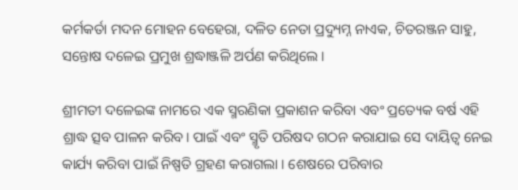କର୍ମକର୍ତା ମଦନ ମୋହନ ବେହେରା, ଦଳିତ ନେତା ପ୍ରଦ୍ୟୁମ୍ନ ନାଏକ, ଚିତରଞ୍ଜନ ସାହୁ, ସନ୍ତୋଷ ଦଳେଇ ପ୍ରମୁଖ ଶ୍ରଦ୍ଧାଞ୍ଜଳି ଅର୍ପଣ କରିଥିଲେ ।

ଶ୍ରୀମତୀ ଦଳେଇଙ୍କ ନାମରେ ଏକ ସ୍ମରଣିକା ପ୍ରକାଶନ କରିବା ଏବଂ ପ୍ରତ୍ୟେକ ବର୍ଷ ଏହି ଶ୍ରାଦ୍ଧ ତ୍ସବ ପାଳନ କରିବ। ପାଇଁ ଏବଂ ସ୍ମୃତି ପରିଷଦ ଗଠନ କରାଯାଇ ସେ ଦାୟିତ୍ୱ ନେଇ କାର୍ଯ୍ୟ କରିବା ପାଇଁ ନିଷ୍ପତି ଗ୍ରହଣ କରାଗଲା । ଶେଷରେ ପରିବାର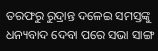ତରଫରୁ ରୁଦ୍ରାନ୍ତ ଦଳେଇ ସମସ୍ତଙ୍କୁ ଧନ୍ୟବାଦ ଦେବା ପରେ ସଭା ସାଙ୍ଗ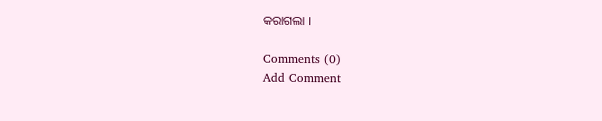କରାଗଲା ।

Comments (0)
Add Comment